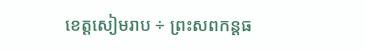ខេត្តសៀមរាប ÷ ព្រះសពកន្តធ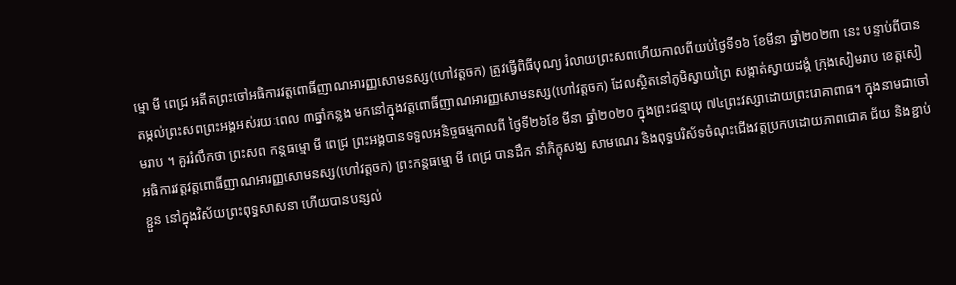ម្មោ មី ពេជ្រ អតីតព្រះចៅអធិការវត្តពោធិ៍ញាណអារញ្ញសោមនស្ស(ហៅវត្តចក) ត្រូវធ្វើពិធីបុណ្យ រំលាយព្រះសពហើយកាលពីយប់ថ្ងៃទី១៦ ខែមីនា ឆ្នាំ២០២៣ នេះ បន្ទាប់ពីបានតម្កល់ព្រះសពព្រះអង្គអស់រយៈពេល ៣ឆ្នាំកន្លង មកនៅក្នុងវត្តពោធិ៍ញាណអារញ្ញសោមនស្ស(ហៅវត្តចក) ដែលស្ថិតនៅភូមិស្វាយព្រៃ សង្កាត់ស្វាយដង្គំ ក្រុងសៀមរាប ខេត្តសៀមរាប ។ គួររំលឹកថា ព្រះសព កន្តធម្មោ មី ពេជ្រ ព្រះអង្គបានទទួលអនិច្ចធម្មកាលពី ថ្ងៃទី២៦ខែ មីនា ឆ្នាំ២០២០ ក្នុងព្រះជន្មាយុ ៧៤ព្រះវស្សាដោយព្រះរោគាពាធ។ ក្នុងនាមជាចៅអធិការវត្តវត្តពោធិ៍ញាណអារញ្ញសោមនស្ស(ហៅវត្តចក) ព្រះកន្តធម្មោ មី ពេជ្រ បានដឹក នាំភិក្ខុសង្ឃ សាមណេរ និងពុទ្ធបរិស័ទចំណុះជើងវត្តប្រកបដោយភាពជោគ ជ័យ និងខ្ជាប់ខ្ជួន នៅក្នុងវិស័យព្រះពុទ្ធសាសនា ហើយបានបន្សល់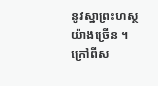នូវស្នាព្រះហស្ថយ៉ាងច្រើន ។ ក្រៅពីស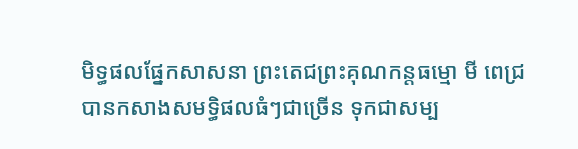មិទ្ធផលផ្នែកសាសនា ព្រះតេជព្រះគុណកន្តធម្មោ មី ពេជ្រ បានកសាងសមទ្ធិផលធំៗជាច្រើន ទុកជាសម្ប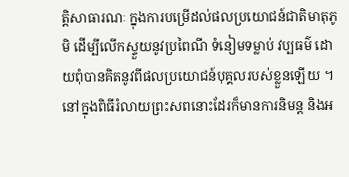ត្តិសាធារណៈ ក្នុងការបម្រើដល់ផលប្រយោជន៍ជាតិមាតុភូមិ ដើម្បីលើកស្ទួយនូវប្រពៃណី ទំនៀមទម្លាប់ វប្បធម៌ ដោយពុំបានគិតនូវពីផលប្រយោជន៍បុគ្គលរបស់ខ្លួនឡើយ ។ នៅក្នុងពិធីរំលាយព្រះសពនោះដែរក៏មានការនិមន្ត និងអ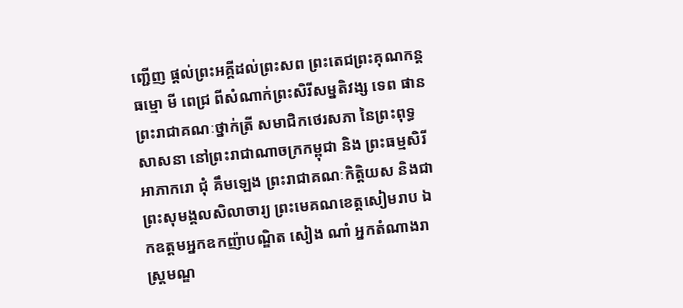ញ្ជើញ ផ្ដល់ព្រះអគ្គីដល់ព្រះសព ព្រះតេជព្រះគុណកន្តធម្មោ មី ពេជ្រ ពីសំណាក់ព្រះសិរីសម្នតិវង្ស ទេព ផាន ព្រះរាជាគណៈថ្នាក់ត្រី សមាជិកថេរសភា នៃព្រះពុទ្ធសាសនា នៅព្រះរាជាណាចក្រកម្ពុជា និង ព្រះធម្មសិរី អាភាករោ ជុំ គឹមឡេង ព្រះរាជាគណៈកិត្តិយស និងជាព្រះសុមង្គលសិលាចារ្យ ព្រះមេគណខេត្តសៀមរាប ឯកឧត្តមអ្នកឧកញ៉ាបណ្ឌិត សៀង ណាំ អ្នកតំណាងរាស្ត្រមណ្ឌ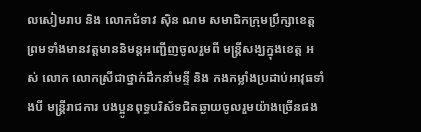លសៀមរាប និង លោកជំទាវ ស៊ិន ណម សមាជិកក្រុមប្រឹក្សាខេត្ត ព្រមទាំងមានវត្តមាននិមន្តអញ្ជើញចូលរួមពី មន្ត្រីសង្ឃក្នុងខេត្ត អស់ លោក លោកស្រីជាថ្នាក់ដឹកនាំមន្ទី និង កងកម្លាំងប្រដាប់អាវុធទាំងបី មន្ត្រីរាជការ បងប្អូនពុទ្ធបរិស័ទជិតឆ្ងាយចូលរួមយ៉ាងច្រើនផង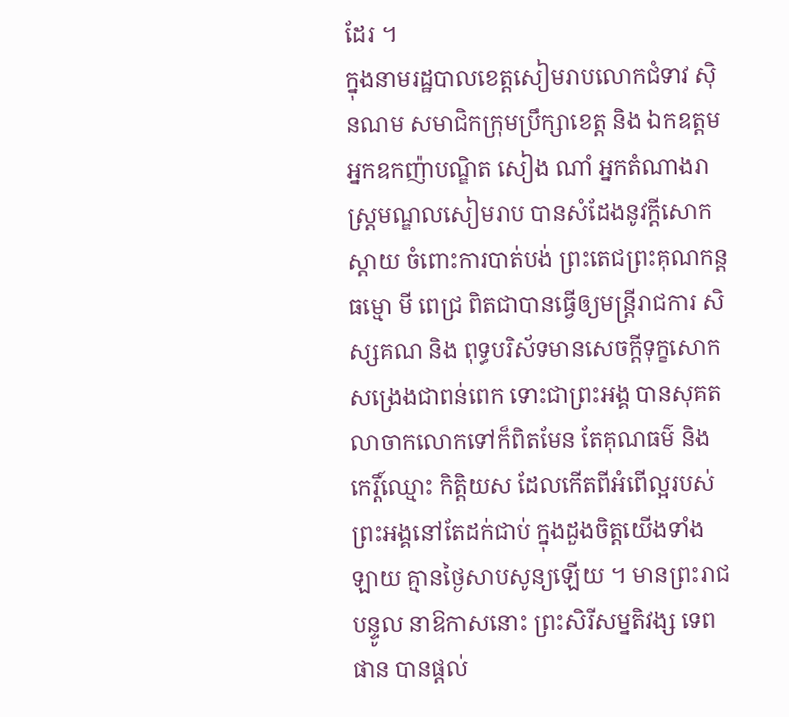ដែរ ។
ក្នុងនាមរដ្ឋបាលខេត្តសៀមរាបលោកជំទាវ ស៊ិនណម សមាជិកក្រុមប្រឹក្សាខេត្ត និង ឯកឧត្តមអ្នកឧកញ៉ាបណ្ឌិត សៀង ណាំ អ្នកតំណាងរាស្ត្រមណ្ឌលសៀមរាប បានសំដែងនូវក្តីសោកស្តាយ ចំពោះការបាត់បង់ ព្រះតេជព្រះគុណកន្តធម្មោ មី ពេជ្រ ពិតជាបានធ្វើឲ្យមន្ត្រីរាជការ សិស្សគណ និង ពុទ្ធបរិស័ទមានសេចក្តីទុក្ខសោកសង្រេងជាពន់ពេក ទោះជាព្រះអង្គ បានសុគតលាចាកលោកទៅក៏ពិតមែន តែគុណធម៌ និង កេរ្តិ៍ឈ្មោះ កិត្តិយស ដែលកើតពីអំពើល្អរបស់ព្រះអង្គនៅតែដក់ជាប់ ក្នុងដួងចិត្តយើងទាំង ឡាយ គ្មានថ្ងៃសាបសូន្យឡើយ ។ មានព្រះរាជបន្ទូល នាឱកាសនោះ ព្រះសិរីសម្នតិវង្ស ទេព ផាន បានផ្តល់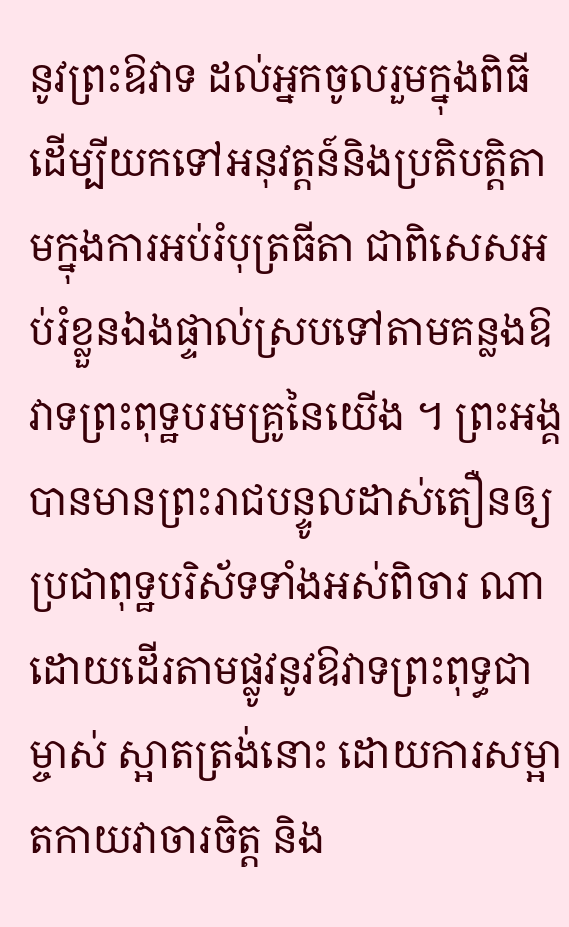នូវព្រះឱវាទ ដល់អ្នកចូលរួមក្នុងពិធីដើម្បីយកទៅអនុវត្តន៍និងប្រតិបត្តិតាមក្នុងការអប់រំបុត្រធីតា ជាពិសេសអប់រំខ្លួនឯងផ្ទាល់ស្របទៅតាមគន្លងឱវាទព្រះពុទ្ឋបរមគ្រូនៃយើង ។ ព្រះអង្គបានមានព្រះរាជបន្ទូលដាស់តឿនឲ្យប្រជាពុទ្ឋបរិស័ទទាំងអស់ពិចារ ណា ដោយដើរតាមផ្លូវនូវឱវាទព្រះពុទ្ធជាម្ចាស់ ស្អាតត្រង់នោះ ដោយការសម្អាតកាយវាចារចិត្ត និង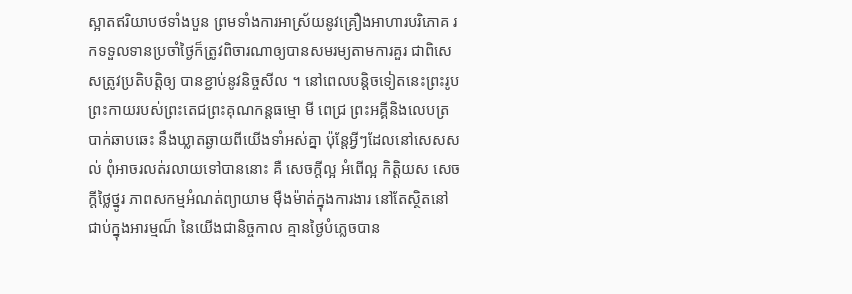ស្អាតឥរិយាបថទាំងបួន ព្រមទាំងការអាស្រ័យនូវគ្រឿងអាហារបរិភោគ រកទទួលទានប្រចាំថ្ងៃក៏ត្រូវពិចារណាឲ្យបានសមរម្យតាមការគួរ ជាពិសេសត្រូវប្រតិបត្តិឲ្យ បានខ្ជាប់នូវនិច្ចសីល ។ នៅពេលបន្ដិចទៀតនេះព្រះរូប ព្រះកាយរបស់ព្រះតេជព្រះគុណកន្តធម្មោ មី ពេជ្រ ព្រះអគ្គីនិងលេបត្របាក់ឆាបឆេះ នឹងឃ្លាតឆ្ងាយពីយើងទាំអស់គ្នា ប៉ុន្ដែអ្វីៗដែលនៅសេសសល់ ពុំអាចរលត់រលាយទៅបាននោះ គឺ សេចក្ដីល្អ អំពើល្អ កិត្ដិយស សេចក្ដីថ្លៃថ្នូរ ភាពសកម្មអំណត់ព្យាយាម ម៉ឺងម៉ាត់ក្នុងការងារ នៅតែស្ថិតនៅជាប់ក្នុងអារម្មណ៏ នៃយើងជានិច្ចកាល គ្មានថ្ងៃបំភ្លេចបាន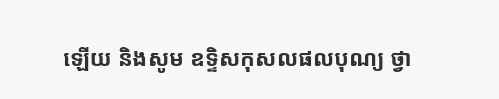ឡើយ និងសូម ឧទិ្ទសកុសលផលបុណ្យ ថ្វា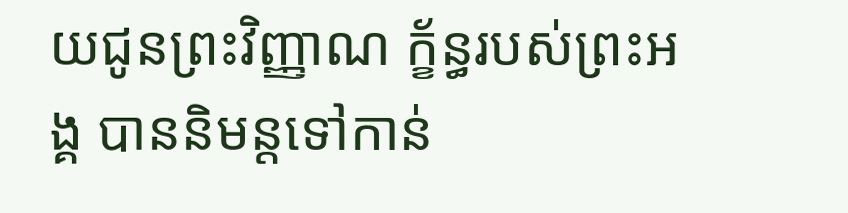យជូនព្រះវិញ្ញាណ ក្ខ័ន្ធរបស់ព្រះអង្គ បាននិមន្តទៅកាន់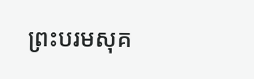ព្រះបរមសុគ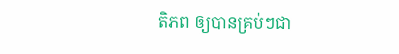តិភព ឲ្យបានគ្រប់ៗជា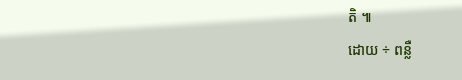តិ ៕
ដោយ ÷ ពន្លឺ